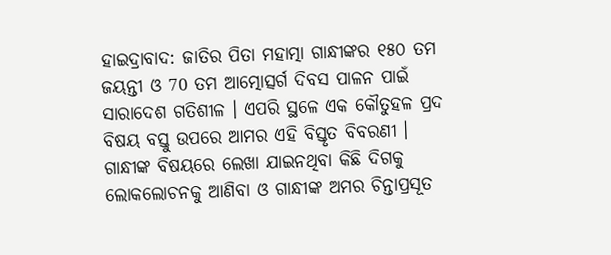ହାଇଦ୍ରାବାଦ: ଜାତିର ପିତା ମହାତ୍ମା ଗାନ୍ଧୀଙ୍କର ୧୫୦ ତମ ଜୟନ୍ତୀ ଓ 70 ତମ ଆତ୍ମୋତ୍ସର୍ଗ ଦିବସ ପାଳନ ପାଇଁ ସାରାଦେଶ ଗତିଶୀଳ । ଏପରି ସ୍ଥଳେ ଏକ କୌତୁହଳ ପ୍ରଦ ବିଷୟ ବସ୍ତୁ ଉପରେ ଆମର ଏହି ବିସ୍ତୃତ ବିବରଣୀ । ଗାନ୍ଧୀଙ୍କ ବିଷୟରେ ଲେଖା ଯାଇନଥିବା କିଛି ଦିଗକୁ ଲୋକଲୋଚନକୁ ଆଣିବା ଓ ଗାନ୍ଧୀଙ୍କ ଅମର ଚିନ୍ତାପ୍ରସୂତ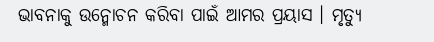ଭାବନାକୁ ଉନ୍ମୋଚନ କରିବା ପାଇଁ ଆମର ପ୍ରୟାସ । ମୃତ୍ୟୁ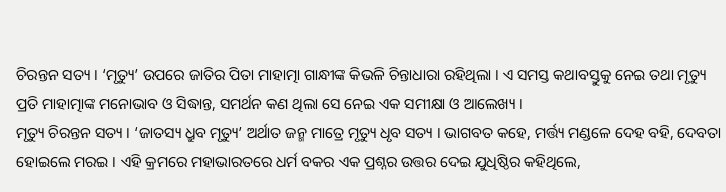ଚିରନ୍ତନ ସତ୍ୟ । ‘ମୃତ୍ୟୁ’ ଉପରେ ଜାତିର ପିତା ମାହାତ୍ମା ଗାନ୍ଧୀଙ୍କ କିଭଳି ଚିନ୍ତାଧାରା ରହିଥିଲା । ଏ ସମସ୍ତ କଥାବସ୍ତୁକୁ ନେଇ ତଥା ମୃତ୍ୟୁ ପ୍ରତି ମାହାତ୍ମାଙ୍କ ମନୋଭାବ ଓ ସିଦ୍ଧାନ୍ତ, ସମର୍ଥନ କଣ ଥିଲା ସେ ନେଇ ଏକ ସମୀକ୍ଷା ଓ ଆଲେଖ୍ୟ ।
ମୃତ୍ୟୁ ଚିରନ୍ତନ ସତ୍ୟ । ‘ଜାତସ୍ୟ ଧ୍ରୁବ ମୃତ୍ୟୁ’ ଅର୍ଥାତ ଜନ୍ମ ମାତ୍ରେ ମୃତ୍ୟୁ ଧୃବ ସତ୍ୟ । ଭାଗବତ କହେ, ମର୍ତ୍ତ୍ୟ ମଣ୍ଡଳେ ଦେହ ବହି, ଦେବତା ହୋଇଲେ ମରଇ । ଏହି କ୍ରମରେ ମହାଭାରତରେ ଧର୍ମ ବକର ଏକ ପ୍ରଶ୍ନର ଉତ୍ତର ଦେଇ ଯୁଧିଷ୍ଠିର କହିଥିଲେ,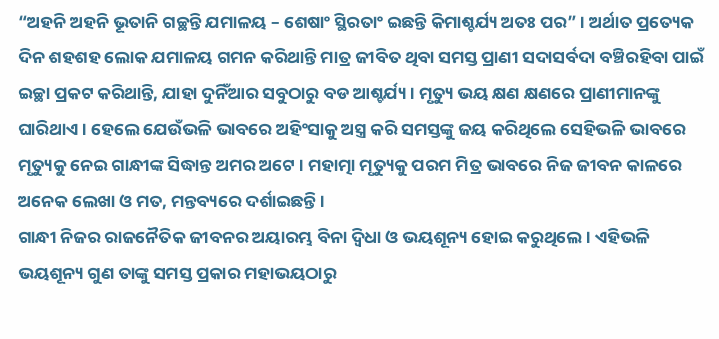“ଅହନି ଅହନି ଭୂତାନି ଗଚ୍ଛନ୍ତି ଯମାଳୟ – ଶେଷାଂ ସ୍ଥିରତାଂ ଇଛନ୍ତି କିମାଶ୍ଚର୍ଯ୍ୟ ଅତଃ ପର” । ଅର୍ଥାତ ପ୍ରତ୍ୟେକ ଦିନ ଶହଶହ ଲୋକ ଯମାଳୟ ଗମନ କରିଥାନ୍ତି ମାତ୍ର ଜୀବିତ ଥିବା ସମସ୍ତ ପ୍ରାଣୀ ସଦାସର୍ବଦା ବଞ୍ଚିରହିବା ପାଇଁ ଇଚ୍ଛା ପ୍ରକଟ କରିଥାନ୍ତି, ଯାହା ଦୁନିଁଆର ସବୁଠାରୁ ବଡ ଆଶ୍ଚର୍ଯ୍ୟ । ମୃତ୍ୟୁ ଭୟ କ୍ଷଣ କ୍ଷଣରେ ପ୍ରାଣୀମାନଙ୍କୁ ଘାରିଥାଏ । ହେଲେ ଯେଉଁଭଳି ଭାବରେ ଅହିଂସାକୁ ଅସ୍ତ୍ର କରି ସମସ୍ତଙ୍କୁ ଜୟ କରିଥିଲେ ସେହିଭଳି ଭାବରେ ମୃତ୍ୟୁକୁ ନେଇ ଗାନ୍ଧୀଙ୍କ ସିଦ୍ଧାନ୍ତ ଅମର ଅଟେ । ମହାତ୍ମା ମୃତ୍ୟୁକୁ ପରମ ମିତ୍ର ଭାବରେ ନିଜ ଜୀବନ କାଳରେ ଅନେକ ଲେଖା ଓ ମତ, ମନ୍ତବ୍ୟରେ ଦର୍ଶାଇଛନ୍ତି ।
ଗାନ୍ଧୀ ନିଜର ରାଜନୈତିକ ଜୀବନର ଅୟାରମ୍ଭ ବିନା ଦ୍ବିଧା ଓ ଭୟଶୂନ୍ୟ ହୋଇ କରୁଥିଲେ । ଏହିଭଳି ଭୟଶୂନ୍ୟ ଗୁଣ ତାଙ୍କୁ ସମସ୍ତ ପ୍ରକାର ମହାଭୟଠାରୁ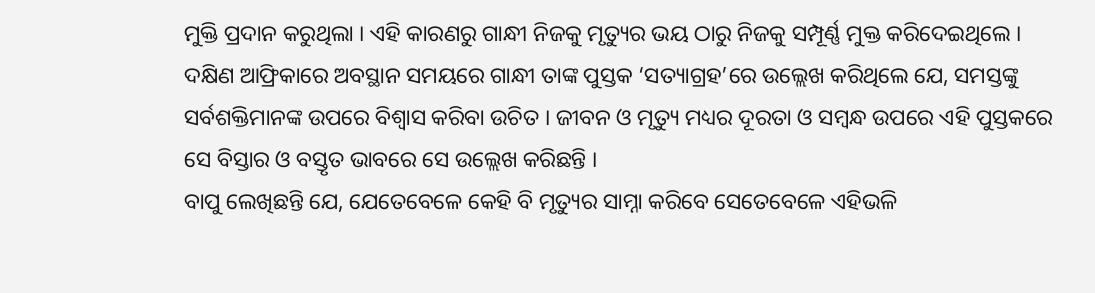ମୁକ୍ତି ପ୍ରଦାନ କରୁଥିଲା । ଏହି କାରଣରୁ ଗାନ୍ଧୀ ନିଜକୁ ମୃତ୍ୟୁର ଭୟ ଠାରୁ ନିଜକୁ ସମ୍ପୂର୍ଣ୍ଣ ମୁକ୍ତ କରିଦେଇଥିଲେ ।
ଦକ୍ଷିଣ ଆଫ୍ରିକାରେ ଅବସ୍ଥାନ ସମୟରେ ଗାନ୍ଧୀ ତାଙ୍କ ପୁସ୍ତକ ‘ସତ୍ୟାଗ୍ରହ’ରେ ଉଲ୍ଲେଖ କରିଥିଲେ ଯେ, ସମସ୍ତଙ୍କୁ ସର୍ବଶକ୍ତିମାନଙ୍କ ଉପରେ ବିଶ୍ବାସ କରିବା ଉଚିତ । ଜୀବନ ଓ ମୃତ୍ୟୁ ମଧ୍ୟର ଦୂରତା ଓ ସମ୍ବନ୍ଧ ଉପରେ ଏହି ପୁସ୍ତକରେ ସେ ବିସ୍ତାର ଓ ବସ୍ତୃତ ଭାବରେ ସେ ଉଲ୍ଲେଖ କରିଛନ୍ତି ।
ବାପୁ ଲେଖିଛନ୍ତି ଯେ, ଯେତେବେଳେ କେହି ବି ମୃତ୍ୟୁର ସାମ୍ନା କରିବେ ସେତେବେଳେ ଏହିଭଳି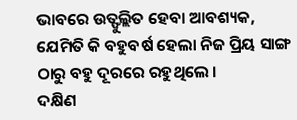ଭାବରେ ଉତ୍ଫୁଲ୍ଲିତ ହେବା ଆବଶ୍ୟକ, ଯେମିତି କି ବହୁବର୍ଷ ହେଲା ନିଜ ପ୍ରିୟ ସାଙ୍ଗ ଠାରୁ ବହୁ ଦୂରରେ ରହୁଥିଲେ ।
ଦକ୍ଷିଣ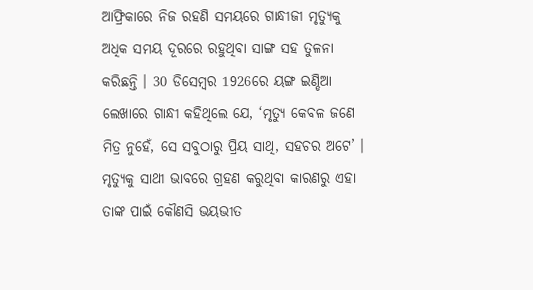ଆଫ୍ରିକାରେ ନିଜ ରହଣି ସମୟରେ ଗାନ୍ଧୀଜୀ ମୃତ୍ୟୁକୁ ଅଧିକ ସମୟ ଦୂରରେ ରହୁଥିବା ସାଙ୍ଗ ସହ ତୁଳନା କରିଛନ୍ତି । 30 ଡିସେମ୍ବର 1926ରେ ୟଙ୍ଗ ଇଣ୍ଡିଆ ଲେଖାରେ ଗାନ୍ଧୀ କହିଥିଲେ ଯେ, ‘ମୃତ୍ୟୁ କେବଳ ଜଣେ ମିତ୍ର ନୁହେଁ, ସେ ସବୁଠାରୁ ପ୍ରିୟ ସାଥି, ସହଚର ଅଟେ’ । ମୃତ୍ୟୁକୁ ସାଥୀ ଭାବରେ ଗ୍ରହଣ କରୁଥିବା କାରଣରୁ ଏହା ତାଙ୍କ ପାଇଁ କୌଣସି ଭୟଭୀତ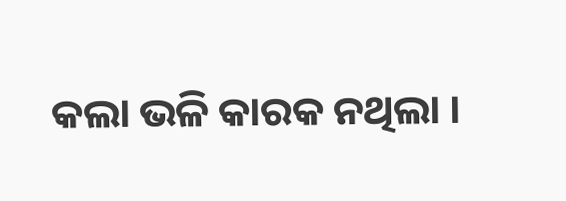କଲା ଭଳି କାରକ ନଥିଲା ।